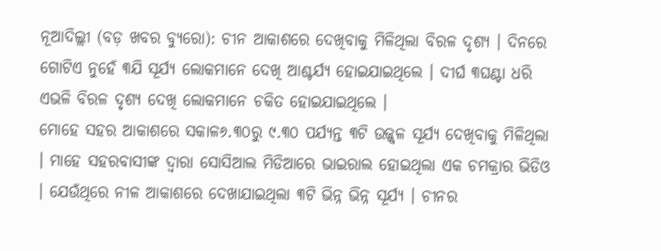ନୂଆଦିଲ୍ଲୀ (ବଡ଼ ଖବର ବ୍ୟୁରୋ): ଚୀନ ଆକାଶରେ ଦେଖିବାକୁ ମିଳିଥିଲା ବିରଳ ଦୃଶ୍ୟ । ଦିନରେ ଗୋଟିଏ ନୁହେଁ ୩ଯି ସୂର୍ଯ୍ୟ ଲୋକମାନେ ଦେଖି ଆଶ୍ଚର୍ଯ୍ୟ ହୋଇଯାଇଥିଲେ । ଦୀର୍ଘ ୩ଘଣ୍ଟା ଧରି ଏଭଳି ବିରଳ ଦୃଶ୍ୟ ଦେଖି ଲୋକମାନେ ଚକିତ ହୋଇଯାଇଥିଲେ ।
ମୋହେ ସହର ଆକାଶରେ ସକାଳ୬.୩୦ରୁ ୯.୩୦ ପର୍ଯ୍ୟନ୍ତ ୩ଟି ଉଜ୍ଜ୍ୱଳ ସୂର୍ଯ୍ୟ ଦେଖିବାକୁ ମିଳିଥିଲା । ମାହେ ସହରବାସୀଙ୍କ ଦ୍ୱାରା ସୋସିଆଲ ମିଡିଆରେ ଭାଇରାଲ ହୋଇଥିଲା ଏକ ଚମକ୍ରାର ଭିଡିଓ । ଯେଉଁଥିରେ ନୀଳ ଆକାଶରେ ଦେଖାଯାଇଥିଲା ୩ଟି ଭିନ୍ନ ଭିନ୍ନ ସୂର୍ଯ୍ୟ । ଚୀନର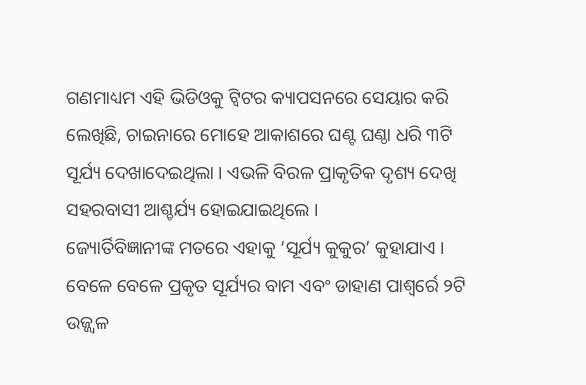ଗଣମାଧ୍ୟମ ଏହି ଭିଡିଓକୁ ଟ୍ୱିଟର କ୍ୟାପସନରେ ସେୟାର କରି ଲେଖିଛି, ଚାଇନାରେ ମୋହେ ଆକାଶରେ ଘଣ୍ଟ ଘଣ୍ଠା ଧରି ୩ଟି ସୂର୍ଯ୍ୟ ଦେଖାଦେଇଥିଲା । ଏଭଳି ବିରଳ ପ୍ରାକୃତିକ ଦୃଶ୍ୟ ଦେଖି ସହରବାସୀ ଆଶ୍ଚର୍ଯ୍ୟ ହୋଇଯାଇଥିଲେ ।
ଜ୍ୟୋର୍ତିବିଜ୍ଞାନୀଙ୍କ ମତରେ ଏହାକୁ ‘ସୂର୍ଯ୍ୟ କୁକୁର’ କୁହାଯାଏ । ବେଳେ ବେଳେ ପ୍ରକୃତ ସୂର୍ଯ୍ୟର ବାମ ଏବଂ ଡାହାଣ ପାଶ୍ୱର୍ରେ ୨ଟି ଉଜ୍ଜ୍ୱଳ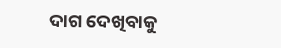ଦାଗ ଦେଖିବାକୁ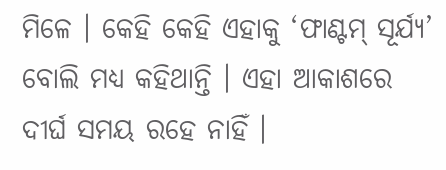ମିଳେ । କେହି କେହି ଏହାକୁ ‘ଫାଣ୍ଟମ୍ ସୂର୍ଯ୍ୟ’ ବୋଲି ମଧ୍ୟ କହିଥାନ୍ତି । ଏହା ଆକାଶରେ ଦୀର୍ଘ ସମୟ ରହେ ନାହିଁ ।